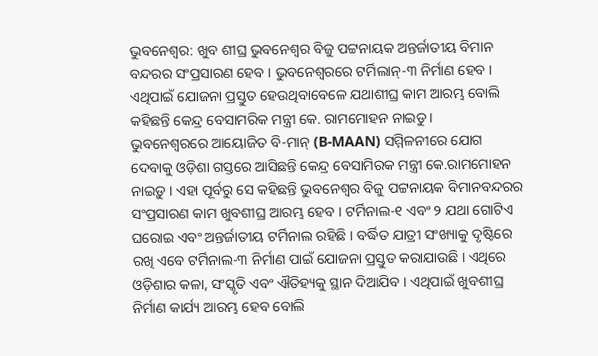ଭୁବନେଶ୍ୱର: ଖୁବ ଶୀଘ୍ର ଭୁବନେଶ୍ୱର ବିଜୁ ପଟ୍ଟନାୟକ ଅନ୍ତର୍ଜାତୀୟ ବିମାନ ବନ୍ଦରର ସଂପ୍ରସାରଣ ହେବ । ଭୁବନେଶ୍ୱରରେ ଟର୍ମିଲାନ୍-୩ ନିର୍ମାଣ ହେବ । ଏଥିପାଇଁ ଯୋଜନା ପ୍ରସ୍ତୁତ ହେଉଥିବାବେଳେ ଯଥାଶୀଘ୍ର କାମ ଆରମ୍ଭ ବୋଲି କହିଛନ୍ତି କେନ୍ଦ୍ର ବେସାମରିକ ମନ୍ତ୍ରୀ କେ. ରାମମୋହନ ନାଇଡୁ ।
ଭୁବନେଶ୍ୱରରେ ଆୟୋଜିତ ବି-ମାନ୍ (B-MAAN) ସମ୍ମିଳନୀରେ ଯୋଗ ଦେବାକୁ ଓଡ଼ିଶା ଗସ୍ତରେ ଆସିଛନ୍ତି କେନ୍ଦ୍ର ବେସାମିରକ ମନ୍ତ୍ରୀ କେ.ରାମମୋହନ ନାଇଡ଼ୁ । ଏହା ପୂର୍ବରୁ ସେ କହିଛନ୍ତି ଭୁବନେଶ୍ୱର ବିଜୁ ପଟ୍ଟନାୟକ ବିମାନବନ୍ଦରର ସଂପ୍ରସାରଣ କାମ ଖୁବଶୀଘ୍ର ଆରମ୍ଭ ହେବ । ଟର୍ମିନାଲ-୧ ଏବଂ ୨ ଯଥା ଗୋଟିଏ ଘରୋଇ ଏବଂ ଅନ୍ତର୍ଜାତୀୟ ଟର୍ମିନାଲ ରହିଛି । ବର୍ଦ୍ଧିତ ଯାତ୍ରୀ ସଂଖ୍ୟାକୁ ଦୃଷ୍ଟିରେ ରଖି ଏବେ ଟର୍ମିନାଲ-୩ ନିର୍ମାଣ ପାଇଁ ଯୋଜନା ପ୍ରସ୍ତୁତ କରାଯାଉଛି । ଏଥିରେ ଓଡ଼ିଶାର କଳା, ସଂସ୍କୃତି ଏବଂ ଐତିହ୍ୟକୁ ସ୍ଥାନ ଦିଆଯିବ । ଏଥିପାଇଁ ଖୁବଶୀଘ୍ର ନିର୍ମାଣ କାର୍ଯ୍ୟ ଆରମ୍ଭ ହେବ ବୋଲି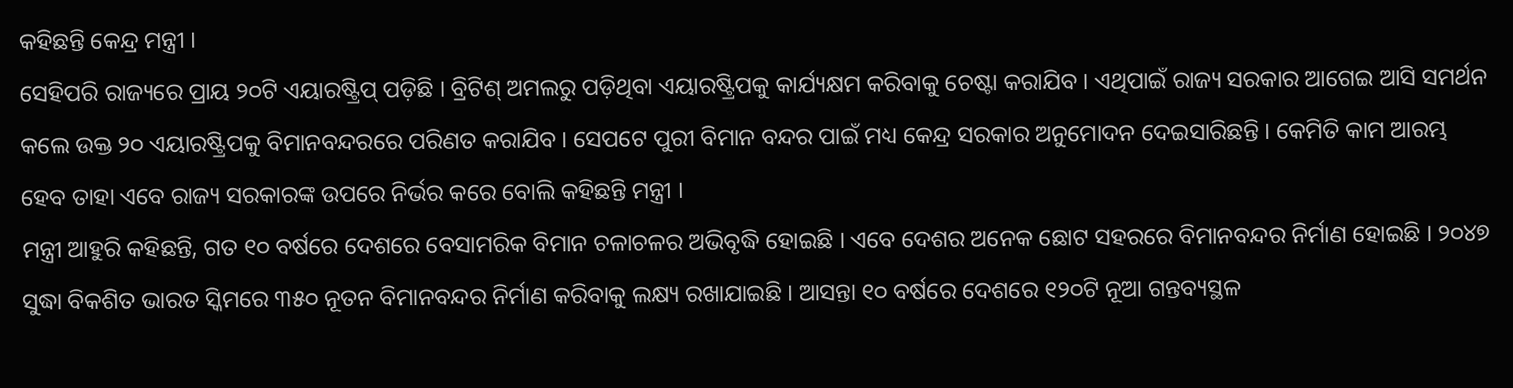କହିଛନ୍ତି କେନ୍ଦ୍ର ମନ୍ତ୍ରୀ ।
ସେହିପରି ରାଜ୍ୟରେ ପ୍ରାୟ ୨୦ଟି ଏୟାରଷ୍ଟ୍ରିପ୍ ପଡ଼ିଛି । ବ୍ରିଟିଶ୍ ଅମଲରୁ ପଡ଼ିଥିବା ଏୟାରଷ୍ଟ୍ରିପକୁ କାର୍ଯ୍ୟକ୍ଷମ କରିବାକୁ ଚେଷ୍ଟା କରାଯିବ । ଏଥିପାଇଁ ରାଜ୍ୟ ସରକାର ଆଗେଇ ଆସି ସମର୍ଥନ କଲେ ଉକ୍ତ ୨୦ ଏୟାରଷ୍ଟ୍ରିପକୁ ବିମାନବନ୍ଦରରେ ପରିଣତ କରାଯିବ । ସେପଟେ ପୁରୀ ବିମାନ ବନ୍ଦର ପାଇଁ ମଧ୍ୟ କେନ୍ଦ୍ର ସରକାର ଅନୁମୋଦନ ଦେଇସାରିଛନ୍ତି । କେମିତି କାମ ଆରମ୍ଭ ହେବ ତାହା ଏବେ ରାଜ୍ୟ ସରକାରଙ୍କ ଉପରେ ନିର୍ଭର କରେ ବୋଲି କହିଛନ୍ତି ମନ୍ତ୍ରୀ ।
ମନ୍ତ୍ରୀ ଆହୁରି କହିଛନ୍ତି, ଗତ ୧୦ ବର୍ଷରେ ଦେଶରେ ବେସାମରିକ ବିମାନ ଚଳାଚଳର ଅଭିବୃଦ୍ଧି ହୋଇଛି । ଏବେ ଦେଶର ଅନେକ ଛୋଟ ସହରରେ ବିମାନବନ୍ଦର ନିର୍ମାଣ ହୋଇଛି । ୨୦୪୭ ସୁଦ୍ଧା ବିକଶିତ ଭାରତ ସ୍କିମରେ ୩୫୦ ନୂତନ ବିମାନବନ୍ଦର ନିର୍ମାଣ କରିବାକୁ ଲକ୍ଷ୍ୟ ରଖାଯାଇଛି । ଆସନ୍ତା ୧୦ ବର୍ଷରେ ଦେଶରେ ୧୨୦ଟି ନୂଆ ଗନ୍ତବ୍ୟସ୍ଥଳ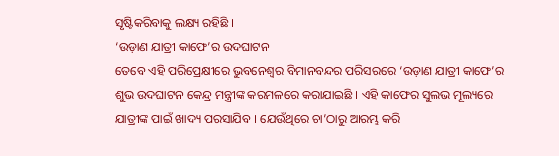ସୃଷ୍ଟିକରିବାକୁ ଲକ୍ଷ୍ୟ ରହିଛି ।
‘ଉଡ଼ାଣ ଯାତ୍ରୀ କାଫେ’ର ଉଦଘାଟନ
ତେବେ ଏହି ପରିପ୍ରେକ୍ଷୀରେ ଭୁବନେଶ୍ୱର ବିମାନବନ୍ଦର ପରିସରରେ ‘ଉଡ଼ାଣ ଯାତ୍ରୀ କାଫେ’ର ଶୁଭ ଉଦଘାଟନ କେନ୍ଦ୍ର ମନ୍ତ୍ରୀଙ୍କ କରମଳରେ କରାଯାଇଛି । ଏହି କାଫେର ସୁଲଭ ମୂଲ୍ୟରେ ଯାତ୍ରୀଙ୍କ ପାଇଁ ଖାଦ୍ୟ ପରସାଯିବ । ଯେଉଁଥିରେ ଚା’ଠାରୁ ଆରମ୍ଭ କରି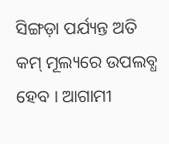ସିଙ୍ଗଡ଼ା ପର୍ଯ୍ୟନ୍ତ ଅତି କମ୍ ମୂଲ୍ୟରେ ଉପଲବ୍ଧ ହେବ । ଆଗାମୀ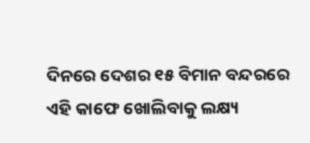ଦିନରେ ଦେଶର ୧୫ ବିମାନ ବନ୍ଦରରେ ଏହି କାଫେ ଖୋଲିବାକୁ ଲକ୍ଷ୍ୟ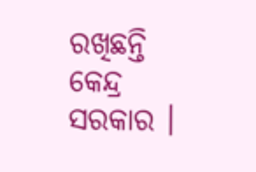ରଖିଛନ୍ତି କେନ୍ଦ୍ର ସରକାର ।